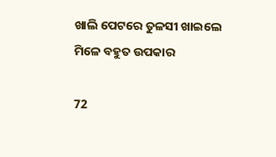ଖାଲି ପେଟରେ ତୁଳସୀ ଖାଇଲେ ମିଳେ ବହୁତ ଉପକାର

72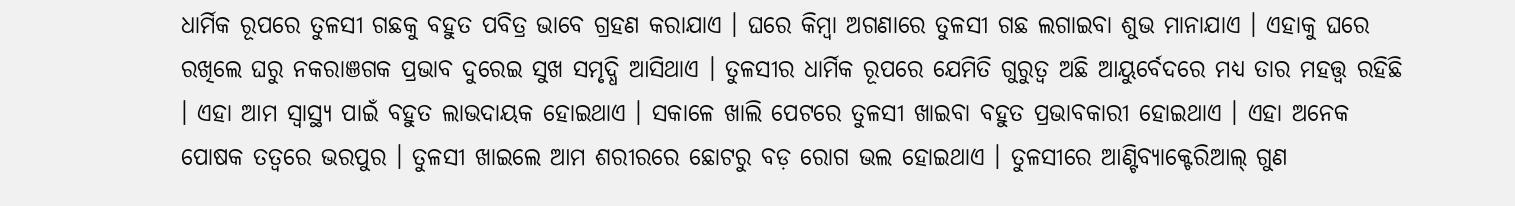ଧାର୍ମିକ ରୂପରେ ତୁଳସୀ ଗଛକୁ ବହୁତ ପବିତ୍ର ଭାବେ ଗ୍ରହଣ କରାଯାଏ । ଘରେ କିମ୍ବା ଅଗଣାରେ ତୁଳସୀ ଗଛ ଲଗାଇବା ଶୁଭ ମାନାଯାଏ । ଏହାକୁ ଘରେ ରଖିଲେ ଘରୁ ନକରାଞଗକ ପ୍ରଭାବ ଦୁରେଇ ସୁଖ ସମୃଦ୍ଧି ଆସିଥାଏ । ତୁଳସୀର ଧାର୍ମିକ ରୂପରେ ଯେମିତି ଗୁରୁତ୍ୱ ଅଛି ଆୟୁର୍ବେଦରେ ମଧ୍ୟ ତାର ମହତ୍ତ୍ୱ ରହିଛି । ଏହା ଆମ ସ୍ୱାସ୍ଥ୍ୟ ପାଇଁ ବହୁତ ଲାଭଦାୟକ ହୋଇଥାଏ । ସକାଳେ ଖାଲି ପେଟରେ ତୁଳସୀ ଖାଇବା ବହୁତ ପ୍ରଭାବକାରୀ ହୋଇଥାଏ । ଏହା ଅନେକ ପୋଷକ ତତ୍ୱରେ ଭରପୁର । ତୁଳସୀ ଖାଇଲେ ଆମ ଶରୀରରେ ଛୋଟରୁ ବଡ଼ ରୋଗ ଭଲ ହୋଇଥାଏ । ତୁଳସୀରେ ଆଣ୍ଟିବ୍ୟାକ୍ଟେରିଆଲ୍ ଗୁଣ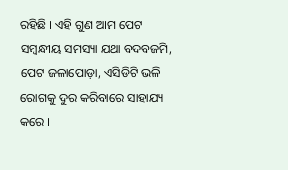ରହିଛି । ଏହି ଗୁଣ ଆମ ପେଟ ସମ୍ବନ୍ଧୀୟ ସମସ୍ୟା ଯଥା ବଦବଜମି, ପେଟ ଜଳାପୋଡ଼ା, ଏସିଡିଟି ଭଳି ରୋଗକୁ ଦୁର କରିବାରେ ସାହାଯ୍ୟ କରେ ।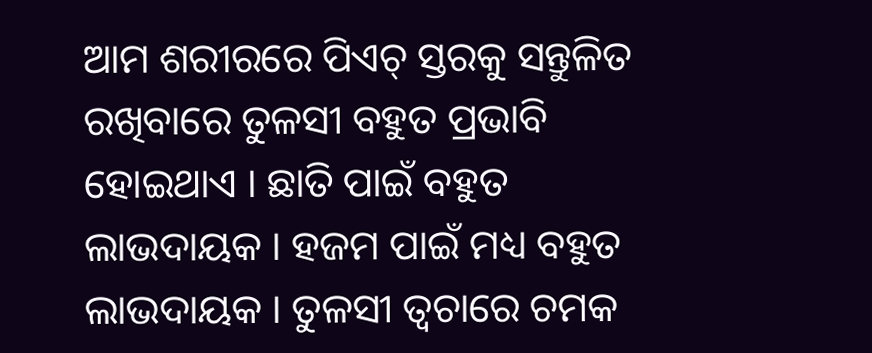ଆମ ଶରୀରରେ ପିଏଚ୍ ସ୍ତରକୁ ସନ୍ତୁଳିତ ରଖିବାରେ ତୁଳସୀ ବହୁତ ପ୍ରଭାବି ହୋଇଥାଏ । ଛାତି ପାଇଁ ବହୁତ ଲାଭଦାୟକ । ହଜମ ପାଇଁ ମଧ୍ୟ ବହୁତ ଲାଭଦାୟକ । ତୁଳସୀ ତ୍ୱଚାରେ ଚମକ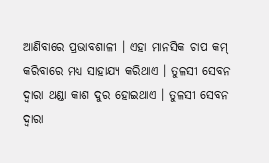ଆଣିବାରେ ପ୍ରଭାବଶାଳୀ । ଏହା ମାନସିକ ଚାପ କମ୍ କରିବାରେ ମଧ୍ୟ ସାହାଯ୍ୟ କରିଥାଏ । ତୁଳସୀ ସେବନ ଦ୍ୱାରା ଥଣ୍ଡା କାଶ ଦୁର ହୋଇଥାଏ । ତୁଳସୀ ସେବନ ଦ୍ୱାରା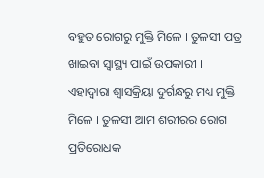ବହୁତ ରୋଗରୁ ମୁକ୍ତି ମିଳେ । ତୁଳସୀ ପତ୍ର ଖାଇବା ସ୍ୱାସ୍ଥ୍ୟ ପାଇଁ ଉପକାରୀ । ଏହାଦ୍ୱାରା ଶ୍ୱାସକ୍ରିୟା ଦୁର୍ଗନ୍ଧରୁ ମଧ୍ୟ ମୁକ୍ତି ମିଳେ । ତୁଳସୀ ଆମ ଶରୀରର ରୋଗ ପ୍ରତିରୋଧକ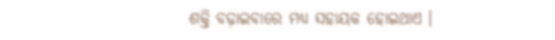ଶକ୍ତି ବଢ଼ାଇବାରେ ମଧ୍ୟ ସହାୟକ ହୋଇଥାଏ ।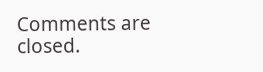Comments are closed.